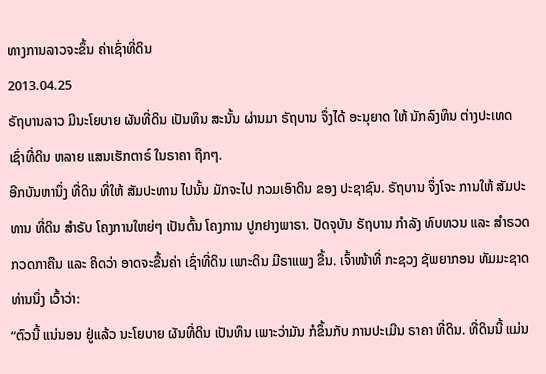ທາງການລາວຈະຂຶ້ນ ຄ່າເຊົ່າທີ່ດິນ
2013.04.25
ຣັຖບານລາວ ມີນະໂຍບາຍ ຜັນທີ່ດິນ ເປັນທຶນ ສະນັ້ນ ຜ່ານມາ ຣັຖບານ ຈຶ່ງໄດ້ ອະນຸຍາດ ໃຫ້ ນັກລົງທຶນ ຕ່າງປະເທດ ເຊົ່າທີ່ດິນ ຫລາຍ ແສນເຮັກຕາຣ໌ ໃນຣາຄາ ຖືກໆ.
ອີກບັນຫານຶ່ງ ທີ່ດິນ ທີ່ໃຫ້ ສັມປະທານ ໄປນັ້ນ ມັກຈະໄປ ກວມເອົາດິນ ຂອງ ປະຊາຊົນ. ຣັຖບານ ຈຶ່ງໂຈະ ການໃຫ້ ສັມປະທານ ທີ່ດິນ ສຳຣັບ ໂຄງການໃຫຍ່ໆ ເປັນຕົ້ນ ໂຄງການ ປູກຢາງພາຣາ. ປັດຈຸບັນ ຣັຖບານ ກຳລັງ ທົບທວນ ແລະ ສຳຣວດ ກວດກາຄືນ ແລະ ຄິດວ່າ ອາດຈະຂື້ນຄ່າ ເຊົ່າທີ່ດິນ ເພາະດິນ ມີຣາແພງ ຂື້ນ. ເຈົ້າໜ້າທີ່ ກະຊວງ ຊັພຍາກອນ ທັມມະຊາດ ທ່ານນຶ່ງ ເວົ້າວ່າ:
“ຕົວນີ້ ແນ່ນອນ ຢູ່ແລ້ວ ນະໂຍບາຍ ຜັນທີ່ດິນ ເປັນທຶນ ເພາະວ່າມັນ ກໍຂຶ້ນກັບ ການປະເມີນ ຣາຄາ ທີ່ດິນ. ທີ່ດິນນີ້ ແມ່ນ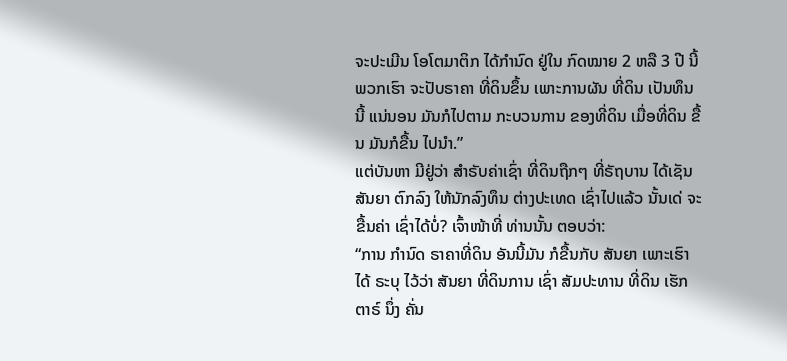ຈະປະເມີນ ໂອໂຕມາຕິກ ໄດ້ກຳນົດ ຢູ່ໃນ ກົດໝາຍ 2 ຫລື 3 ປີ ນີ້ ພວກເຮົາ ຈະປັບຣາຄາ ທີ່ດິນຂຶ້ນ ເພາະການຜັນ ທີ່ດິນ ເປັນທຶນ ນີ້ ແນ່ນອນ ມັນກໍໄປຕາມ ກະບວນການ ຂອງທີ່ດິນ ເມື່ອທີ່ດິນ ຂື້ນ ມັນກໍຂື້ນ ໄປນຳ.”
ແຕ່ບັນຫາ ມີຢູ່ວ່າ ສຳຣັບຄ່າເຊົ່າ ທີ່ດິນຖືກໆ ທີ່ຣັຖບານ ໄດ້ເຊັນ ສັນຍາ ຕົກລົງ ໃຫ້ນັກລົງທຶນ ຕ່າງປະເທດ ເຊົ່າໄປແລ້ວ ນັ້ນເດ່ ຈະຂື້ນຄ່າ ເຊົ່າໄດ້ບໍ່? ເຈົ້າໜ້າທີ່ ທ່ານນັ້ນ ຕອບວ່າ:
“ການ ກຳນົດ ຣາຄາທີ່ດິນ ອັນນີ້ມັນ ກໍຂື້ນກັບ ສັນຍາ ເພາະເຮົາໄດ້ ຣະບຸ ໄວ້ວ່າ ສັນຍາ ທີ່ດິນການ ເຊົ່າ ສັມປະທານ ທີ່ດິນ ເຮັກຕາຣ໌ ນຶ່ງ ຄັ່ນ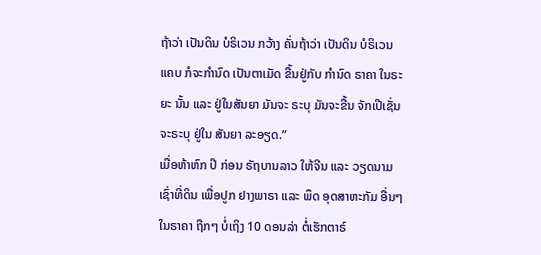ຖ້າວ່າ ເປັນດິນ ບໍຣິເວນ ກວ້າງ ຄັ່ນຖ້າວ່າ ເປັນດິນ ບໍຣິເວນ ແຄບ ກໍຈະກຳນົດ ເປັນຕາເມັດ ຂື້ນຢູ່ກັບ ກຳນົດ ຣາຄາ ໃນຣະຍະ ນັ້ນ ແລະ ຢູ່ໃນສັນຍາ ມັນຈະ ຣະບຸ ມັນຈະຂື້ນ ຈັກເປີເຊັ່ນ ຈະຣະບຸ ຢູ່ໃນ ສັນຍາ ລະອຽດ.”
ເມື່ອຫ້າຫົກ ປີ ກ່ອນ ຣັຖບານລາວ ໃຫ້ຈີນ ແລະ ວຽດນາມ ເຊົ່າທີ່ດິນ ເພື່ອປູກ ຢາງພາຣາ ແລະ ພຶດ ອຸດສາຫະກັມ ອື່ນໆ ໃນຣາຄາ ຖືກໆ ບໍ່ເຖິງ 10 ດອນລ່າ ຕໍ່ເຮັກຕາຣ໌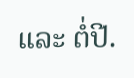ແລະ ຕໍ່ປີ.